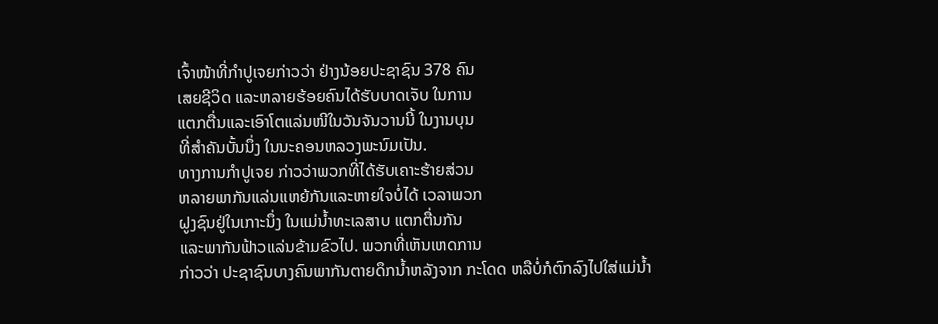ເຈົ້າໜ້າທີ່ກໍາປູເຈຍກ່າວວ່າ ຢ່າງນ້ອຍປະຊາຊົນ 378 ຄົນ
ເສຍຊີວິດ ແລະຫລາຍຮ້ອຍຄົນໄດ້ຮັບບາດເຈັບ ໃນການ
ແຕກຕື່ນແລະເອົາໂຕແລ່ນໜີໃນວັນຈັນວານນີ້ ໃນງານບຸນ
ທີ່ສໍາຄັນບັ້ນນຶ່ງ ໃນນະຄອນຫລວງພະນົມເປັນ.
ທາງການກໍາປູເຈຍ ກ່າວວ່າພວກທີ່ໄດ້ຮັບເຄາະຮ້າຍສ່ວນ
ຫລາຍພາກັນແລ່ນແຫຍ້ກັນແລະຫາຍໃຈບໍ່ໄດ້ ເວລາພວກ
ຝູງຊົນຢູ່ໃນເກາະນຶ່ງ ໃນແມ່ນໍ້າທະເລສາບ ແຕກຕື່ນກັນ
ແລະພາກັນຟ້າວແລ່ນຂ້າມຂົວໄປ. ພວກທີ່ເຫັນເຫດການ
ກ່າວວ່າ ປະຊາຊົນບາງຄົນພາກັນຕາຍດຶກນໍ້າຫລັງຈາກ ກະໂດດ ຫລືບໍ່ກໍຕົກລົງໄປໃສ່ແມ່ນໍ້າ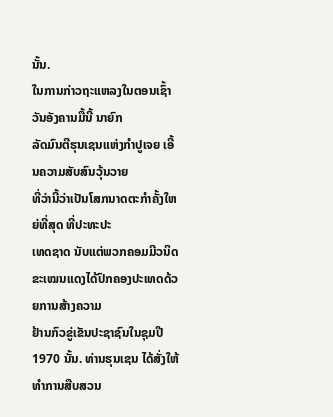ນັ້ນ.
ໃນການກ່າວຖະແຫລງໃນຕອນເຊົ້າວັນອັງຄານມື້ນີ້ ນາຍົກ
ລັດມົນຕີຮຸນເຊນແຫ່ງກໍາປູເຈຍ ເອີ້ນຄວາມສັບສົນວຸ້ນວາຍ
ທີ່ວ່ານີ້ວ່າເປັນໂສກນາດຕະກໍາຄັ້ງໃຫຍ່ທີ່ສຸດ ທີ່ປະທະປະ
ເທດຊາດ ນັບແຕ່ພວກຄອມມີວນິດຂະເໝນແດງໄດ້ປົກຄອງປະເທດດ້ວຍການສ້າງຄວາມ
ຢ້ານກົວຂູ່ເຂັນປະຊາຊົນໃນຊຸມປີ 1970 ນັ້ນ. ທ່ານຮຸນເຊນ ໄດ້ສັ່ງໃຫ້ທໍາການສືບສວນ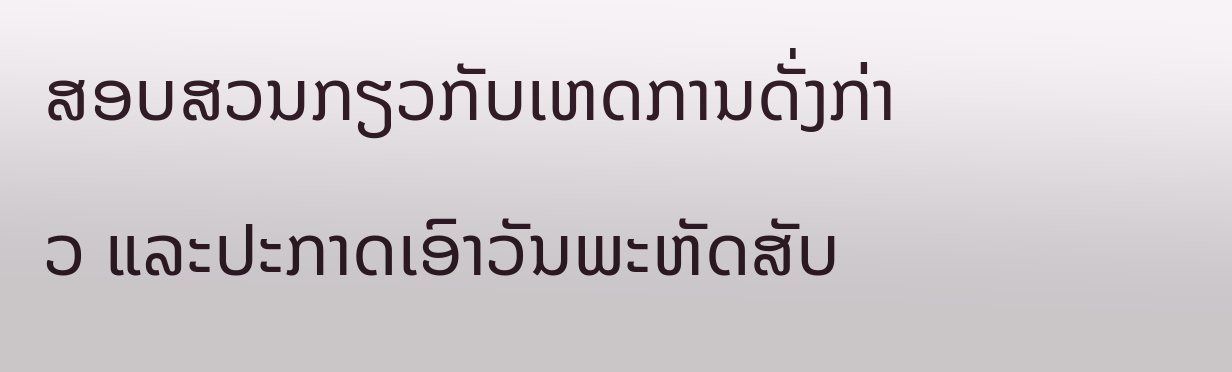ສອບສວນກຽວກັບເຫດການດັ່ງກ່າວ ແລະປະກາດເອົາວັນພະຫັດສັບ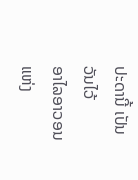ປະດານີ້ ເປັນວັນໄວ້
ອາໄລອາວອນແຫ່ງ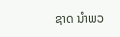ຊາດ ນໍາພວ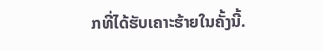ກທີ່ໄດ້ຮັບເຄາະຮ້າຍໃນຄັ້ງນີ້.